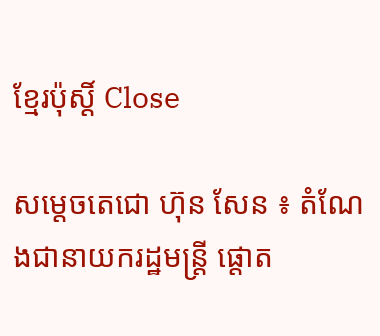ខ្មែរប៉ុស្ដិ៍ Close

សម្តេចតេជោ ហ៊ុន សែន ៖ តំណែងជានាយករដ្ឋមន្ត្រី ផ្តោត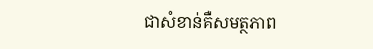ជាសំខាន់គឺសមត្ថភាព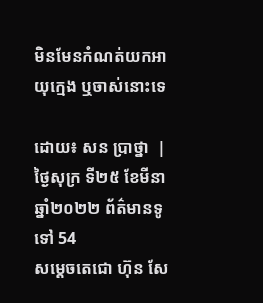មិនមែនកំណត់យកអាយុក្មេង ឬចាស់នោះទេ

ដោយ៖ សន ប្រាថ្នា  | ថ្ងៃសុក្រ ទី២៥ ខែមីនា ឆ្នាំ២០២២ ព័ត៌មានទូទៅ 54
សម្តេចតេជោ ហ៊ុន សែ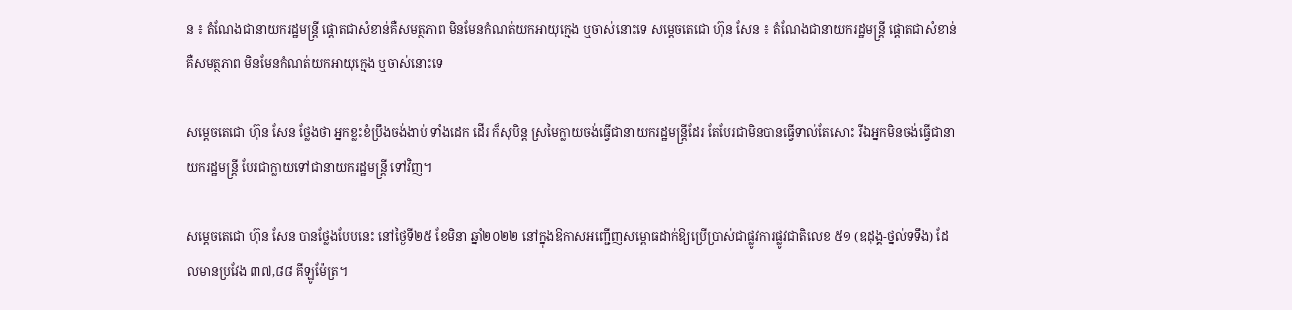ន ៖ តំណែងជានាយករដ្ឋមន្ត្រី ផ្តោតជាសំខាន់គឺសមត្ថភាព មិនមែនកំណត់យកអាយុក្មេង ឬចាស់នោះទេ សម្តេចតេជោ ហ៊ុន សែន ៖ តំណែងជានាយករដ្ឋមន្ត្រី ផ្តោតជាសំខាន់គឺសមត្ថភាព មិនមែនកំណត់យកអាយុក្មេង ឬចាស់នោះទេ

សម្តេចតេជោ ហ៊ុន សែន ថ្លែងថា អ្នកខ្លះខំប្រឹងចង់ងាប់ ទាំងដេក ដើរ ក៏សុបិន្ត ស្រមៃក្លាយចង់ធ្វើជានាយករដ្ឋមន្ត្រីដែរ តែបែរជាមិនបានធ្វើទាល់តែសោះ រីឯអ្នកមិនចង់ធ្វើជានាយករដ្ឋមន្ត្រី បែរជាក្លាយទៅជានាយករដ្ឋមន្ត្រី ទៅវិញ។

សម្តេចតេជោ ហ៊ុន សែន បានថ្លែងបែបនេះ នៅថ្ងៃទី២៥ ខែមិនា ឆ្នាំ២០២២ នៅក្នុងឱកាសអញ្ជើញសម្ពោធដាក់ឱ្យប្រើប្រាស់ជាផ្លូវការផ្លូវជាតិលេខ ៥១ (ឧដុង្គ-ថ្នល់ទទឹង) ដែលមានប្រវែង ៣៧,៨៨ គីឡូម៉ែត្រ។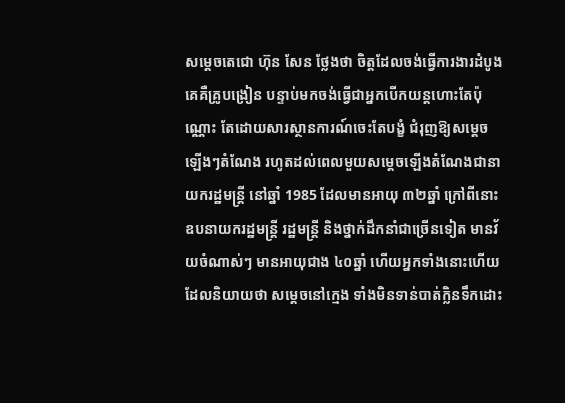សម្តេចតេជោ ហ៊ុន សែន ថ្លែងថា ចិត្តដែលចង់ធ្វើការងារដំបូងគេគឺគ្រូបង្រៀន បន្ទាប់មកចង់ធ្វើជាអ្នកបើកយន្តហោះតែប៉ុណ្ណោះ តែដោយសារស្ថានការណ៍ចេះតែបង្ខំ ជំរុញឱ្យសម្តេចឡើងៗតំណែង រហូតដល់ពេលមួយសម្តេចឡើងតំណែងជានាយករដ្ឋមន្ត្រី នៅឆ្នាំ 1985 ដែលមានអាយុ ៣២ឆ្នាំ ក្រៅពីនោះឧបនាយករដ្ឋមន្ត្រី រដ្ឋមន្ត្រី និងថ្នាក់ដឹកនាំជាច្រើនទៀត មានវ័យចំណាស់ៗ មានអាយុជាង ៤០ឆ្នាំ ហើយអ្នកទាំងនោះហើយ ដែលនិយាយថា សម្តេចនៅក្មេង ទាំងមិនទាន់បាត់ក្លិនទឹកដោះ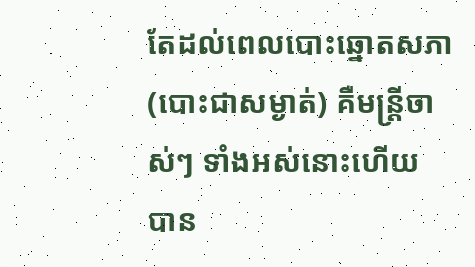តែដល់ពេលបោះឆ្នោតសភា (បោះជាសម្ងាត់) គឺមន្ត្រីចាស់ៗ ទាំងអស់នោះហើយ បាន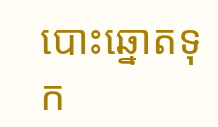បោះឆ្នោតទុក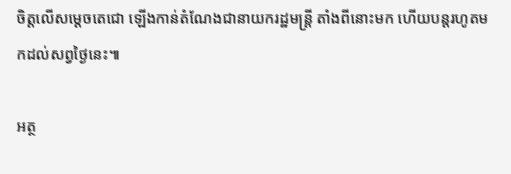ចិត្តលើសម្តេចតេជោ ឡើងកាន់តំណែងជានាយករដ្ឋមន្ត្រី តាំងពីនោះមក ហើយបន្តរហូតមកដល់សព្វថ្ងៃនេះ៕

អត្ថ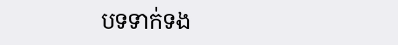បទទាក់ទង